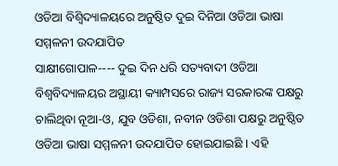ଓଡିଆ ବିଶ୍ୱିଦ୍ୟାଳୟରେ ଅନୁଷ୍ଠିତ ଦୁଇ ଦିନିଆ ଓଡିଆ ଭାଷା ସମ୍ମଳନୀ ଉଦଯାପିତ
ସାକ୍ଷୀଗୋପାଳ---- ଦୁଇ ଦିନ ଧରି ସତ୍ୟବାଦୀ ଓଡିଆ ବିଶ୍ୱବିଦ୍ୟାଳୟର ଅସ୍ଥାୟୀ କ୍ୟାମ୍ପସରେ ରାଜ୍ୟ ସରକାରଙ୍କ ପକ୍ଷରୁ ଚାଲିଥିବା ନୂଆ-ଓ, ଯୁବ ଓଡିଶା, ନବୀନ ଓଡିଶା ପକ୍ଷରୁ ଅନୁଷ୍ଠିତ ଓଡିଆ ଭାଷା ସମ୍ମଳନୀ ଉଦଯାପିତ ହୋଇଯାଇଛି । ଏହି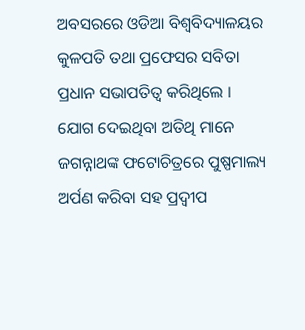ଅବସରରେ ଓଡିଆ ବିଶ୍ୱବିଦ୍ୟାଳୟର କୁଳପତି ତଥା ପ୍ରଫେସର ସବିତା ପ୍ରଧାନ ସଭାପତିତ୍ୱ କରିଥିଲେ । ଯୋଗ ଦେଇଥିବା ଅତିଥି ମାନେ ଜଗନ୍ନାଥଙ୍କ ଫଟୋଚିତ୍ରରେ ପୁଷ୍ପମାଲ୍ୟ ଅର୍ପଣ କରିବା ସହ ପ୍ରଦ୍ୱୀପ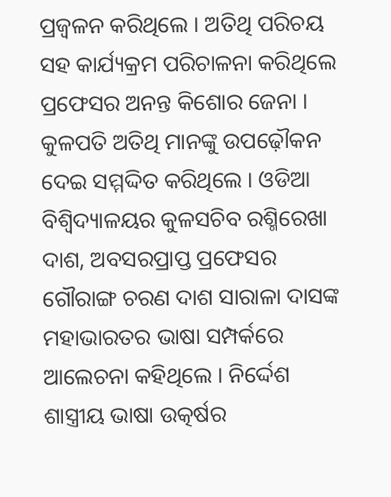ପ୍ରଜ୍ୱଳନ କରିଥିଲେ । ଅତିଥି ପରିଚୟ ସହ କାର୍ଯ୍ୟକ୍ରମ ପରିଚାଳନା କରିଥିଲେ ପ୍ରଫେସର ଅନନ୍ତ କିଶୋର ଜେନା । କୁଳପତି ଅତିଥି ମାନଙ୍କୁ ଉପଢ଼ୌକନ ଦେଇ ସମ୍ମଦ୍ଦିତ କରିଥିଲେ । ଓଡିଆ ବିଶ୍ୱିଦ୍ୟାଳୟର କୁଳସଚିବ ରଶ୍ମିରେଖା ଦାଶ, ଅବସରପ୍ରାପ୍ତ ପ୍ରଫେସର ଗୌରାଙ୍ଗ ଚରଣ ଦାଶ ସାରାଳା ଦାସଙ୍କ ମହାଭାରତର ଭାଷା ସମ୍ପର୍କରେ ଆଲେଚନା କହିଥିଲେ । ନିର୍ଦ୍ଦେଶ ଶାସ୍ତ୍ରୀୟ ଭାଷା ଉତ୍କର୍ଷର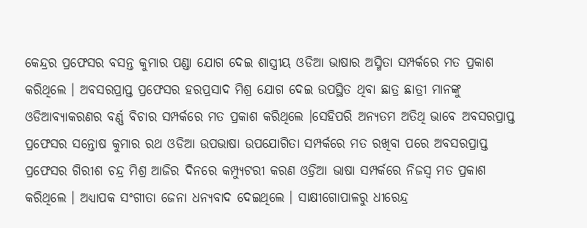କେନ୍ଦ୍ରର ପ୍ରଫେସର ବସନ୍ତ କୁମାର ପଣ୍ଡା ଯୋଗ ଦେଇ ଶାସ୍ତ୍ରୀୟ ଓଡିଆ ଭାଷାର ଅସ୍ମିତା ସମ୍ପର୍କରେ ମତ ପ୍ରକାଶ କରିଥିଲେ । ଅବସରପ୍ରାପ୍ତ ପ୍ରଫେସର ହରପ୍ରସାଦ ମିଶ୍ର ଯୋଗ ଦେଇ ଉପସ୍ଥିତ ଥିବା ଛାତ୍ର ଛାତ୍ରୀ ମାନଙ୍କୁ ଓଡିଆବ୍ୟାକରଣର ବର୍ଣ୍ଣ ବିଚାର ସମ୍ପର୍କରେ ମତ ପ୍ରକାଶ କରିଥିଲେ ।ସେହିପରି ଅନ୍ୟତମ ଅତିଥି ଭାବେ ଅବସରପ୍ରାପ୍ତ ପ୍ରଫେସର ସନ୍ତୋଷ କୁମାର ରଥ ଓଡିଆ ଉପଭାଷା ଉପଯୋଗିତା ସମ୍ପର୍କରେ ମତ ରଖିବା ପରେ ଅବସରପ୍ରାପ୍ତ ପ୍ରଫେସର ଗିରୀଶ ଚନ୍ଦ୍ର ମିଶ୍ର ଆଜିର ଦିନରେ କମ୍ପ୍ୟୁଟରୀ କରଣ ଓଡ୍ରିଆ ଭାଷା ସମ୍ପର୍କରେ ନିଜସ୍ୱ ମତ ପ୍ରକାଶ କରିଥିଲେ । ଅଧ୍ୟାପକ ସଂଗୀତା ଜେନା ଧନ୍ୟବାଦ ଦେଇଥିଲେ । ସାକ୍ଷୀଗୋପାଳରୁ ଧୀରେନ୍ଦ୍ର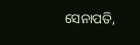ସେନାପତି,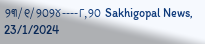୨୩/୧/୨୦୨୪----୮,୨୦ Sakhigopal News, 23/1/2024